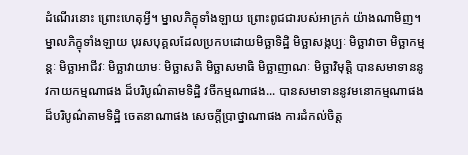ដំណើរនោះ ព្រោះហេតុអ្វី។ ម្នាលភិក្ខុទាំងឡាយ ព្រោះពូជជារបស់អាក្រក់ យ៉ាងណាមិញ។ ម្នាលភិក្ខុទាំងឡាយ បុរសបុគ្គលដែលប្រកបដោយមិច្ឆាទិដ្ឋិ មិច្ឆាសង្កប្បៈ មិច្ឆាវាចា មិច្ឆាកម្មន្តៈ មិច្ឆាអាជីវៈ មិច្ឆាវាយាមៈ មិច្ឆាសតិ មិច្ឆាសមាធិ មិច្ឆាញាណៈ មិច្ឆាវិមុត្តិ បានសមាទាននូវកាយកម្មណាផង ដ៏បរិបូណ៌តាមទិដ្ឋិ វចីកម្មណាផង... បានសមាទាននូវមនោកម្មណាផង ដ៏បរិបូណ៌តាមទិដ្ឋិ ចេតនាណាផង សេចក្តីប្រាថ្នាណាផង ការដំកល់ចិត្ត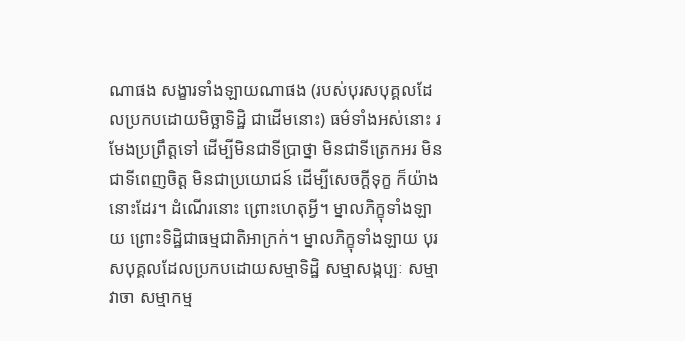ណាផង សង្ខារទាំងឡាយណាផង (របស់បុរសបុគ្គលដែលប្រកបដោយមិច្ឆាទិដ្ឋិ ជាដើមនោះ) ធម៌ទាំងអស់នោះ រមែងប្រព្រឹត្តទៅ ដើម្បីមិនជាទីប្រាថ្នា មិនជាទីត្រេកអរ មិនជាទីពេញចិត្ត មិនជាប្រយោជន៍ ដើម្បីសេចក្តីទុក្ខ ក៏យ៉ាងនោះដែរ។ ដំណើរនោះ ព្រោះហេតុអ្វី។ ម្នាលភិក្ខុទាំងឡាយ ព្រោះទិដ្ឋិជាធម្មជាតិអាក្រក់។ ម្នាលភិក្ខុទាំងឡាយ បុរសបុគ្គលដែលប្រកបដោយសម្មាទិដ្ឋិ សម្មាសង្កប្បៈ សម្មាវាចា សម្មាកម្ម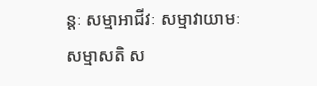ន្តៈ សម្មាអាជីវៈ សម្មាវាយាមៈ សម្មាសតិ ស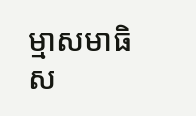ម្មាសមាធិ ស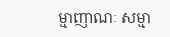ម្មាញាណៈ សម្មា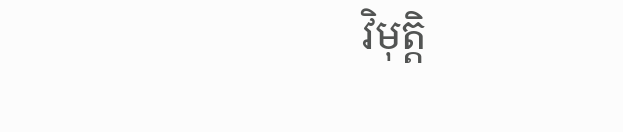វិមុត្តិ